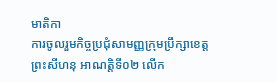មាតិកា
ការចូលរួមកិច្ចប្រជុំសាមញ្ញក្រុមប្រឹក្សាខេត្តព្រះសីហនុ អាណត្តិទី០២ លើក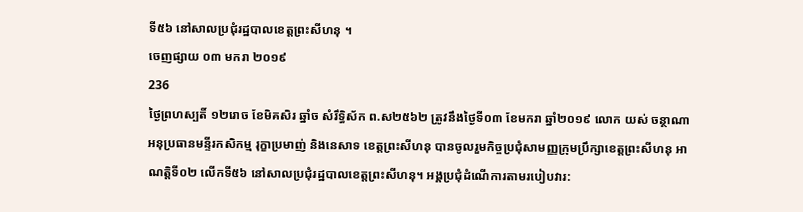ទី៥៦ នៅសាលប្រជុំរដ្ឋបាលខេត្តព្រះសីហនុ ។
ចេញផ្សាយ ០៣ មករា ២០១៩
236
ថ្ងៃព្រហស្បតិ៍ ១២រោច ខែមិគសិរ ឆ្នាំច សំរឹទ្ធិស័ក ព.ស២៥៦២ ត្រូវនឹងថ្ងៃទី០៣ ខែមករា ឆ្នាំ២០១៩ លោក យស់ ចន្ថាណា អនុប្រធានមន្ទីរកសិកម្ម រុក្ខាប្រមាញ់ និងនេសាទ ខេត្តព្រះសីហនុ បានចូលរួមកិច្ចប្រជុំសាមញ្ញក្រុមប្រឹក្សាខេត្តព្រះសីហនុ អាណត្តិទី០២ លើកទី៥៦ នៅសាលប្រជុំរដ្ឋបាលខេត្តព្រះសីហនុ។ អង្គប្រជុំដំណើការតាមរបៀបវារ: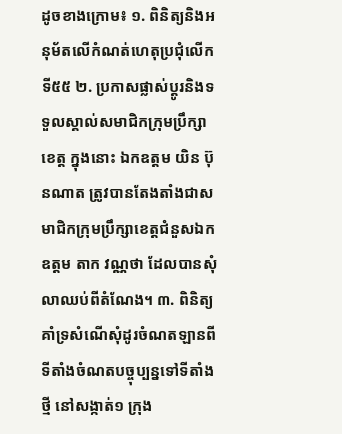ដូចខាងក្រោម៖ ១. ពិនិត្យនិងអនុម័តលើកំណត់ហេតុប្រជុំលើកទី៥៥ ២. ប្រកាសផ្លាស់ប្តូរនិងទទួលស្គាល់សមាជិកក្រុមប្រឹក្សាខេត្ត ក្នុងនោះ ឯកឧត្តម យិន ប៊ុនណាត ត្រូវបានតែងតាំងជាសមាជិកក្រុមប្រឹក្សាខេត្តជំនួសឯកឧត្តម តាក វណ្ណថា ដែលបានសុំលាឈប់ពីតំណែង។ ៣. ពិនិត្យគាំទ្រសំណើសុំដូរចំណតឡានពីទីតាំងចំណតបច្ចុប្បន្នទៅទីតាំងថ្មី នៅសង្កាត់១ ក្រុង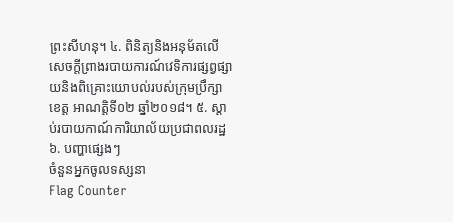ព្រះសីហនុ។ ៤. ពិនិត្យនិងអនុម័តលើសេចក្តីព្រាងរបាយការណ៍វេទិការផ្សព្វផ្សាយនិងពិគ្រោះយោបល់របស់ក្រុមប្រឹក្សាខេត្ត អាណត្តិទី០២ ឆ្នាំ២០១៨។ ៥. ស្តាប់របាយកាណ៍ការិយាល័យប្រជាពលរដ្ឋ ៦. បញ្ហាផ្សេងៗ
ចំនួនអ្នកចូលទស្សនា
Flag Counter